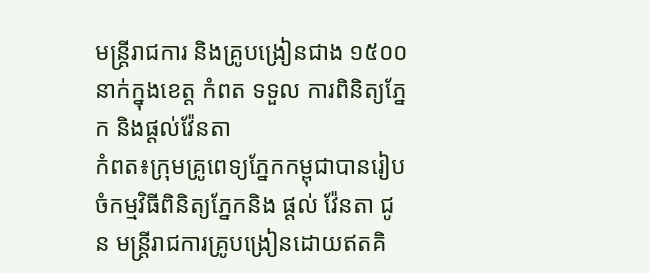មន្ត្រីរាជការ និងគ្រូបង្រៀនជាង ១៥០០នាក់ក្នុងខេត្ត កំពត ទទួល ការពិនិត្យភ្នែក និងផ្តល់វ៉ែនតា
កំពត៖ក្រុមគ្រូពេទ្យភ្នែកកម្ពុជាបានរៀបចំកម្មវិធីពិនិត្យភ្នែកនិង ផ្តល់ វ៉ែនតា ជូន មន្ត្រីរាជការគ្រូបង្រៀនដោយឥតគិ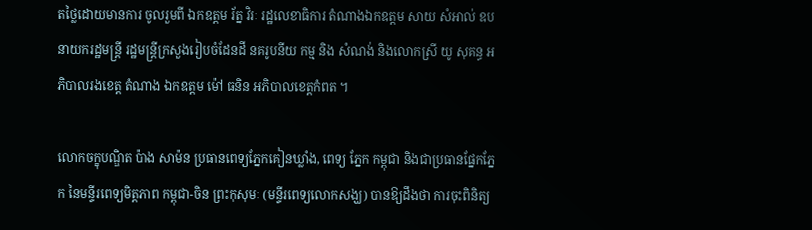តថ្លៃដោយមានការ ចូលរួមពី ឯកឧត្តម រ័ត្ន វិរៈ រដ្ឋលេខាធិការ តំណាងឯកឧត្តម សាយ សំអាល់ ឧបនាយករដ្ឋមន្ត្រី រដ្ឋមន្រ្តីក្រសួងរៀបចំដែនដី នគរូបនីយ កម្ម និង សំណង់ និងលោកស្រី យូ សុគន្ធ អភិបាលរងខេត្ត តំណាង ឯកឧត្តម ម៉ៅ ធនិន អភិបាលខេត្តកំពត ។

លោកចក្ខុបណ្ឌិត ប៉ាង សាម៉ន ប្រធានពេទ្យភ្នែកគៀនឃ្លាំង, ពេទ្យ ភ្នែក កម្ពុជា និងជាប្រធានផ្នែកភ្នែក នៃមន្ទីរពេទ្យមិត្តភាព កម្ពុជា-ចិន ព្រះកុសុមៈ (មន្ទីរពេទ្យលោកសង្ឃ) បានឱ្យដឹងថា ការចុះពិនិត្យ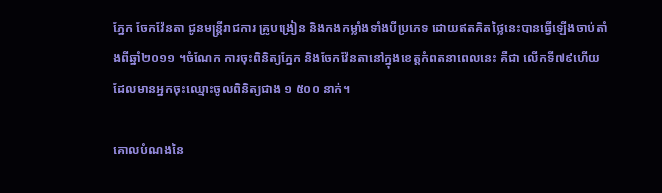ភ្នែក ចែកវ៉ែនតា ជូនមន្ត្រីរាជការ គ្រូបង្រៀន និងកងកម្លាំងទាំងបីប្រភេទ ដោយឥតគិតថ្លៃនេះបានធ្វើឡើងចាប់តាំងពីឆ្នាំ២០១១ ។ចំណែក ការចុះពិនិត្យភ្នែក និងចែកវ៉ែនតានៅក្នុងខេត្តកំពតនាពេលនេះ គឺជា លើកទី៧៩ហើយ ដែលមានអ្នកចុះឈ្មោះចូលពិនិត្យជាង ១ ៥០០ នាក់។

គោលបំណងនៃ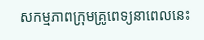សកម្មភាពក្រុមគ្រូពេទ្យនាពេលនេះ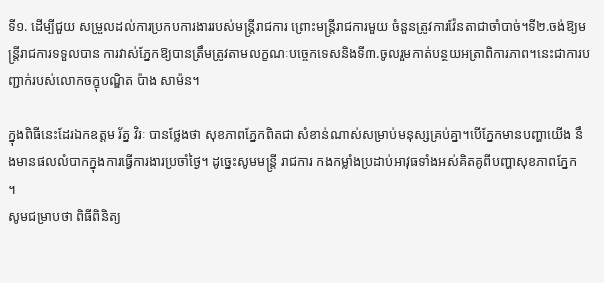ទី១. ដើម្បីជួយ សម្រួលដល់ការប្រកបការងាររបស់មន្ត្រីរាជការ ព្រោះមន្ត្រីរាជការមួយ ចំនួនត្រូវការវ៉ែនតាជាចាំបាច់។ទី២.ចង់ឱ្យមន្ត្រីរាជការទទួលបាន ការវាស់ភ្នែកឱ្យបានត្រឹមត្រូវតាមលក្ខណៈបច្ចេកទេសនិងទី៣.ចូលរួមកាត់បន្ថយអត្រាពិការភាព។នេះជាការបញ្ជាក់របស់លោកចក្ខុបណ្ឌិត ប៉ាង សាម៉ន។

ក្នុងពិធីនេះដែរឯកឧត្តម រ័ត្ន វិរៈ បានថ្លែងថា សុខភាពភ្នែកពិតជា សំខាន់ណាស់សម្រាប់មនុស្សគ្រប់គ្នា។បើភ្នែកមានបញ្ហាយើង នឹងមានផលលំបាកក្នុងការធ្វើការងារប្រចាំថ្ងៃ។ ដូច្នេះសូមមន្ត្រី រាជការ កងកម្លាំងប្រដាប់អាវុធទាំងអស់គិតគូពីបញ្ហាសុខភាពភ្នែក
។
សូមជម្រាបថា ពិធីពិនិត្យ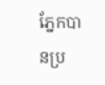ភ្នែកបានប្រ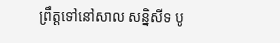ព្រឹត្តទៅនៅសាល សន្និសីទ បូ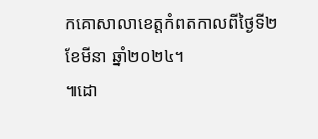កគោសាលាខេត្តកំពតកាលពីថ្ងៃទី២ ខែមីនា ឆ្នាំ២០២៤។
៕ដោ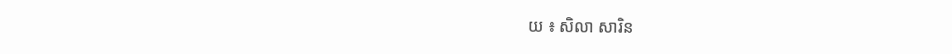យ ៖ សិលា សារិន